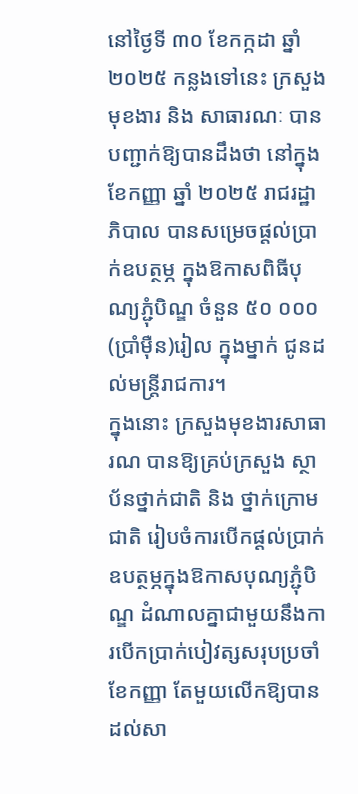នៅថ្ងៃទី ៣០ ខែកក្កដា ឆ្នាំ ២០២៥ កន្លងទៅនេះ ក្រសួងមុខងារ និង សាធារណៈ បានបញ្ជាក់ឱ្យបានដឹងថា នៅក្នុងខែកញ្ញា ឆ្នាំ ២០២៥ រាជរដ្ឋាភិបាល បានសម្រេចផ្តល់ប្រាក់ឧបត្ថម្ភ ក្នុងឱកាសពិធីបុណ្យភ្ជុំបិណ្ឌ ចំនួន ៥០ ០០០ (ប្រាំម៉ឺន)រៀល ក្នុងម្នាក់ ជូនដល់មន្ត្រីរាជការ។
ក្នុងនោះ ក្រសួងមុខងារសាធារណ បានឱ្យគ្រប់ក្រសួង ស្ថាប័នថ្នាក់ជាតិ និង ថ្នាក់ក្រោមជាតិ រៀបចំការបើកផ្តល់ប្រាក់ឧបត្ថម្ភក្នុងឱកាសបុណ្យភ្ជុំបិណ្ឌ ដំណាលគ្នាជាមួយនឹងការបើកប្រាក់បៀវត្សសរុបប្រចាំខែកញ្ញា តែមួយលើកឱ្យបានដល់សា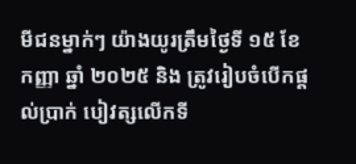មីជនម្នាក់ៗ យ៉ាងយូរត្រឹមថ្ងៃទី ១៥ ខែកញ្ញា ឆ្នាំ ២០២៥ និង ត្រូវរៀបចំបើកផ្តល់ប្រាក់ បៀវត្សលើកទី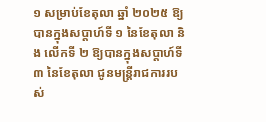១ សម្រាប់ខែតុលា ឆ្នាំ ២០២៥ ឱ្យបានក្នុងសប្តាហ៍ទី ១ នៃខែតុលា និង លើកទី ២ ឱ្យបានក្នុងសប្តាហ៍ទី ៣ នៃខែតុលា ជូនមន្ត្រីរាជការរបស់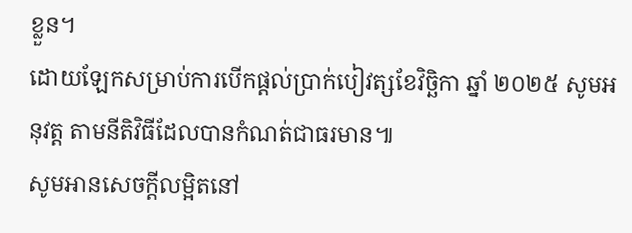ខ្លួន។
ដោយឡែកសម្រាប់ការបើកផ្តល់ប្រាក់បៀវត្សខែវិច្ឆិកា ឆ្នាំ ២០២៥ សូមអនុវត្ត តាមនីតិវិធីដែលបានកំណត់ជាធរមាន៕
សូមអានសេចក្ដីលម្អិតនៅ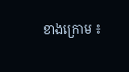ខាងក្រោម ៖